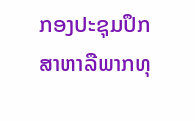ກອງປະຊຸມປຶກສາຫາລືພາກທຸ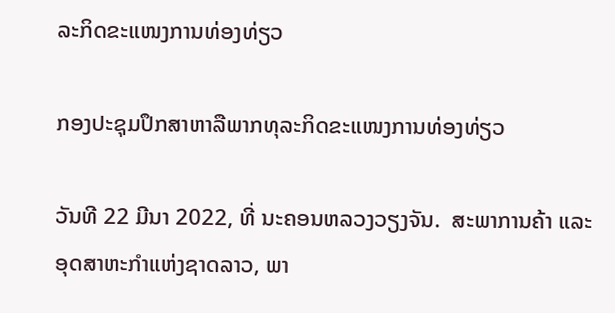ລະກິດຂະແໜງການທ່ອງທ່ຽວ

ກອງປະຊຸມປຶກສາຫາລືພາກທຸລະກິດຂະແໜງການທ່ອງທ່ຽວ

ວັນທີ 22 ມີນາ 2022, ທີ່ ນະຄອນຫລວງວຽງຈັນ.  ສະພາການຄ້າ ແລະ ອຸດສາຫະກໍາແຫ່ງຊາດລາວ, ພາ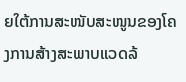ຍໃຕ້ການສະໜັບສະໜູນຂອງໂຄງການສ້າງສະພາບແວດລ້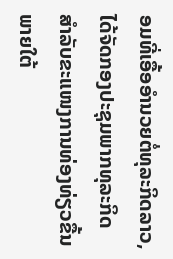ອມທີ່ເອື້ອອຳນວຍຕໍ່ທຸລະກິດລາວ, ໄດ້ຈັດກອງປະຊຸມພາກທຸລະກິດ ສໍາລັບຂະແໜງການທ່ອງທ່ຽວຂື້ນ ພາຍໃຕ້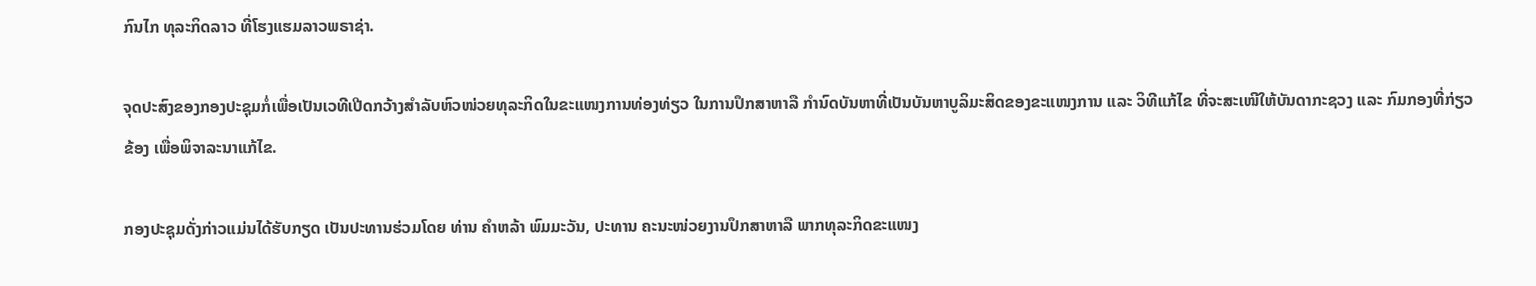ກົນໄກ ທຸລະກິດລາວ ທີ່ໂຮງແຮມລາວພຣາຊ່າ.

ຈຸດປະສົງຂອງກອງປະຊຸມກໍ່ເພື່ອເປັນເວທີເປີດກວ້າງສໍາລັບຫົວໜ່ວຍທຸລະກິດໃນຂະແໜງການທ່ອງທ່ຽວ ໃນການປຶກສາຫາລື ກໍານົດບັນຫາທີ່ເປັນບັນຫາບູລິມະສິດຂອງຂະແໜງການ ແລະ ວິທີແກ້ໄຂ ທີ່ຈະສະເໜີໃຫ້ບັນດາກະຊວງ ແລະ ກົມກອງທີ່ກ່ຽວຂ້ອງ ເພື່ອພິຈາລະນາແກ້ໄຂ.

ກອງປະຊຸມດັ່ງກ່າວແມ່ນໄດ້ຮັບກຽດ ເປັນປະທານຮ່ວມໂດຍ ທ່ານ ຄໍາຫລ້າ ພົມມະວັນ, ປະທານ ຄະນະໜ່ວຍງານປຶກສາຫາລື ພາກທຸລະກິດຂະແໜງ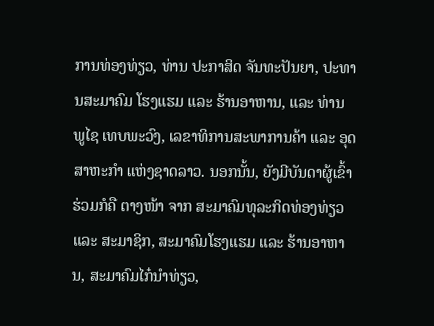ການທ່ອງທ່ຽວ, ທ່ານ ປະກາສິດ ຈັນທະປັນຍາ, ປະທານສະມາຄົມ ໂຮງແຮມ ແລະ ຮ້ານອາຫານ, ແລະ ທ່ານ ພູໄຊ ເທບພະວົງ, ເລຂາທິການສະພາການຄ້າ ແລະ ອຸດສາຫະກໍາ ແຫ່ງຊາດລາວ. ນອກນັ້ນ, ຍັງມີບັນດາຜູ້ເຂົ້າຮ່ວມກໍຄື ຕາງໜ້າ ຈາກ ສະມາຄົມທຸລະກິດທ່ອງທ່ຽວ ແລະ ສະມາຊິກ, ສະມາຄົມໂຮງແຮມ ແລະ ຮ້ານອາຫານ, ສະມາຄົມໄກ໋ນໍາທ່ຽວ,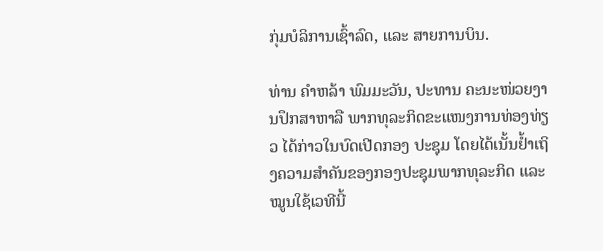ກຸ່ມບໍລິການເຊົ້າລົດ, ແລະ ສາຍການບິນ.

ທ່ານ ຄໍາຫລ້າ ພົມມະວັນ, ປະທານ ຄະນະໜ່ວຍງານປຶກສາຫາລື ພາກທຸລະກິດຂະແໜງການທ່ອງທ່ຽວ ໄດ້ກ່າວໃນບົດເປີດກອງ ປະຊຸມ ໂດຍໄດ້ເນັ້ນຢໍ້າເຖິງຄວາມສໍາຄັນຂອງກອງປະຊຸມພາກທຸລະກິດ ແລະ ໝູນໃຊ້ເວທີນີ້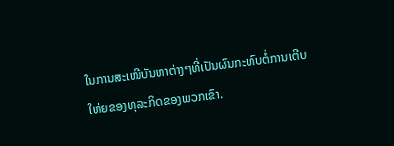ໃນການສະເໜີບັນຫາຕ່າງໆທີ່ເປັນຜົນກະທົບຕໍ່ການເຕີບໃຫ່ຍຂອງທຸລະກິດຂອງພວກເຂົາ.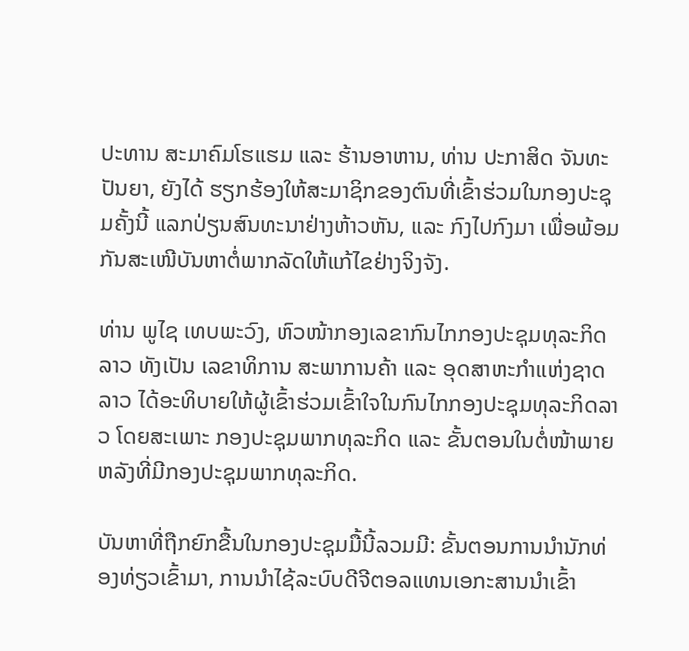ປະທານ ສະມາຄົມໂຮແຮມ ແລະ ຮ້ານອາຫານ, ທ່ານ ປະກາສິດ ຈັນທະປັນຍາ, ຍັງໄດ້ ຮຽກຮ້ອງໃຫ້ສະມາຊິກຂອງຕົນທີ່ເຂົ້າຮ່ວມໃນກອງປະຊຸມຄັ້ງນີ້ ແລກປ່ຽນສົນທະນາຢ່າງຫ້າວຫັນ, ແລະ ກົງໄປກົງມາ ເພື່ອພ້ອມກັນສະເໜີບັນຫາຕໍ່ພາກລັດໃຫ້ແກ້ໄຂຢ່າງຈິງຈັງ.

ທ່ານ ພູໄຊ ເທບພະວົງ, ຫົວໜ້າກອງເລຂາກົນໄກກອງປະຊຸມທຸລະກິດລາວ ທັງເປັນ ເລຂາທິການ ສະພາການຄ້າ ແລະ ອຸດສາຫະກໍາແຫ່ງຊາດລາວ ໄດ້ອະທິບາຍໃຫ້ຜູ້ເຂົ້າຮ່ວມເຂົ້າໃຈໃນກົນໄກກອງປະຊຸມທຸລະກິດລາວ ໂດຍສະເພາະ ກອງປະຊຸມພາກທຸລະກິດ ແລະ ຂັ້ນຕອນໃນຕໍ່ໜ້າພາຍຫລັງທີ່ມີກອງປະຊຸມພາກທຸລະກິດ.

ບັນຫາທີ່ຖືກຍົກຂື້ນໃນກອງປະຊຸມມື້ນີ້ລວມມີ: ຂັ້ນຕອນການນໍານັກທ່ອງທ່ຽວເຂົ້າມາ, ການນໍາໄຊ້ລະບົບດີຈີຕອລແທນເອກະສານນໍາເຂົ້າ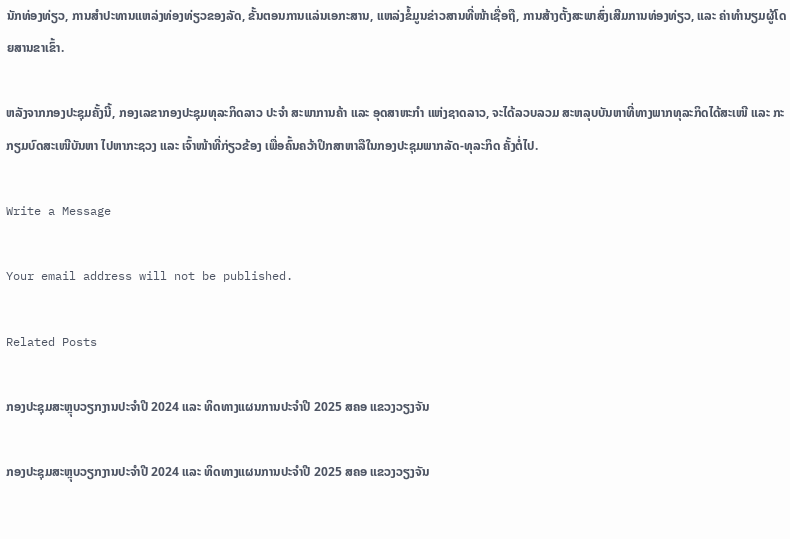ນັກທ່ອງທ່ຽວ, ການສໍາປະທານແຫລ່ງທ່ອງທ່ຽວຂອງລັດ, ຂັ້ນຕອນການແລ່ນເອກະສານ, ແຫລ່ງຂໍ້ມູນຂ່າວສານທີ່ໜ້າເຊື່ອຖື, ການສ້າງຕັ້ງສະພາສົ່ງເສີມການທ່ອງທ່ຽວ, ແລະ ຄ່າທໍານຽມຜູ້ໂດຍສານຂາເຂົ້າ.

ຫລັງຈາກກອງປະຊຸມຄັ້ງນີ້, ກອງເລຂາກອງປະຊຸມທຸລະກິດລາວ ປະຈໍາ ສະພາການຄ້າ ແລະ ອຸດສາຫະກໍາ ແຫ່ງຊາດລາວ, ຈະໄດ້ລວບລວມ ສະຫລຸບບັນຫາທີ່ທາງພາກທຸລະກິດໄດ້ສະເໜີ ແລະ ກະກຽມບົດສະເໜີບັນຫາ ໄປຫາກະຊວງ ແລະ ເຈົ້າໜ້າທີ່ກ່ຽວຂ້ອງ ເພື່ອຄົ້ນຄວ້າປຶກສາຫາລືໃນກອງປະຊຸມພາກລັດ-ທຸລະກິດ ຄັ້ງຕໍ່ໄປ.

Write a Message

Your email address will not be published.

Related Posts

ກອງປະຊຸມສະຫຼຸບວຽກງານປະຈຳປີ 2024 ແລະ ທິດທາງແຜນການປະຈຳປີ 2025 ສຄອ ແຂວງວຽງຈັນ

ກອງປະຊຸມສະຫຼຸບວຽກງານປະຈຳປີ 2024 ແລະ ທິດທາງແຜນການປະຈຳປີ 2025 ສຄອ ແຂວງວຽງຈັນ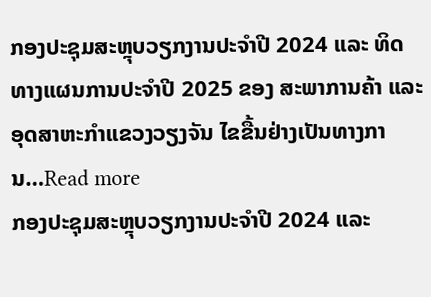ກອງປະຊຸມສະຫຼຸບວຽກງານປະຈຳປີ 2024 ແລະ ທິດທາງແຜນການປະຈຳປີ 2025 ຂອງ ສະພາການຄ້າ ແລະ ອຸດສາຫະກຳແຂວງວຽງຈັນ ໄຂຂື້ນຢ່າງເປັນທາງການ…Read more
ກອງປະຊຸມສະຫຼຸບວຽກງານປະຈຳປີ 2024 ແລະ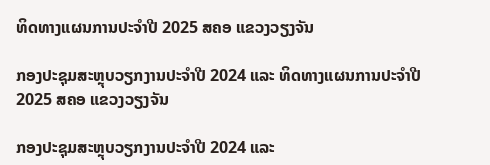ທິດທາງແຜນການປະຈຳປີ 2025 ສຄອ ແຂວງວຽງຈັນ

ກອງປະຊຸມສະຫຼຸບວຽກງານປະຈຳປີ 2024 ແລະ ທິດທາງແຜນການປະຈຳປີ 2025 ສຄອ ແຂວງວຽງຈັນ

ກອງປະຊຸມສະຫຼຸບວຽກງານປະຈຳປີ 2024 ແລະ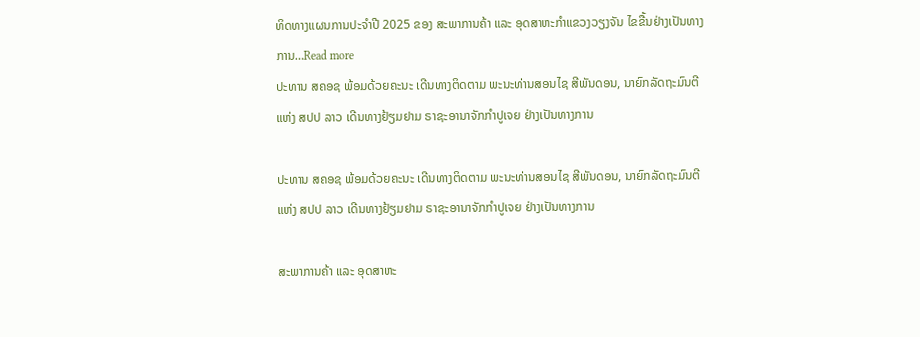ທິດທາງແຜນການປະຈຳປີ 2025 ຂອງ ສະພາການຄ້າ ແລະ ອຸດສາຫະກຳແຂວງວຽງຈັນ ໄຂຂື້ນຢ່າງເປັນທາງການ…Read more
ປະທານ ສຄອຊ ພ້ອມດ້ວຍຄະນະ ເດີນທາງຕິດຕາມ ພະນະທ່ານສອນໄຊ ສີພັນດອນ, ນາຍົກລັດຖະມົນຕີ ແຫ່ງ ສປປ ລາວ ເດີນທາງຢ້ຽມຢາມ ຣາຊະອານາຈັກກຳປູເຈຍ ຢ່າງເປັນທາງການ

ປະທານ ສຄອຊ ພ້ອມດ້ວຍຄະນະ ເດີນທາງຕິດຕາມ ພະນະທ່ານສອນໄຊ ສີພັນດອນ, ນາຍົກລັດຖະມົນຕີ ແຫ່ງ ສປປ ລາວ ເດີນທາງຢ້ຽມຢາມ ຣາຊະອານາຈັກກຳປູເຈຍ ຢ່າງເປັນທາງການ

ສະພາການຄ້າ ແລະ ອຸດສາຫະ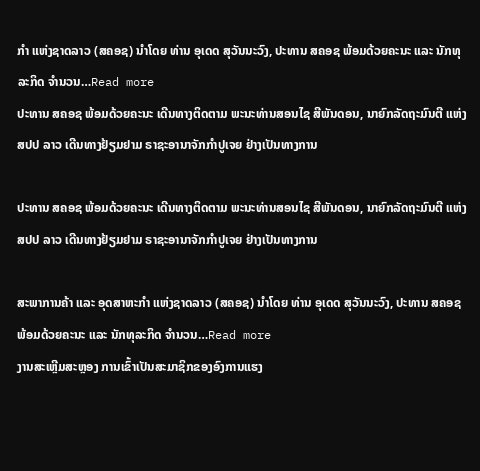ກຳ ແຫ່ງຊາດລາວ (ສຄອຊ) ນຳໂດຍ ທ່ານ ອຸເດດ ສຸວັນນະວົງ, ປະທານ ສຄອຊ ພ້ອມດ້ວຍຄະນະ ແລະ ນັກທຸລະກິດ ຈຳນວນ…Read more
ປະທານ ສຄອຊ ພ້ອມດ້ວຍຄະນະ ເດີນທາງຕິດຕາມ ພະນະທ່ານສອນໄຊ ສີພັນດອນ, ນາຍົກລັດຖະມົນຕີ ແຫ່ງ ສປປ ລາວ ເດີນທາງຢ້ຽມຢາມ ຣາຊະອານາຈັກກຳປູເຈຍ ຢ່າງເປັນທາງການ

ປະທານ ສຄອຊ ພ້ອມດ້ວຍຄະນະ ເດີນທາງຕິດຕາມ ພະນະທ່ານສອນໄຊ ສີພັນດອນ, ນາຍົກລັດຖະມົນຕີ ແຫ່ງ ສປປ ລາວ ເດີນທາງຢ້ຽມຢາມ ຣາຊະອານາຈັກກຳປູເຈຍ ຢ່າງເປັນທາງການ

ສະພາການຄ້າ ແລະ ອຸດສາຫະກຳ ແຫ່ງຊາດລາວ (ສຄອຊ) ນຳໂດຍ ທ່ານ ອຸເດດ ສຸວັນນະວົງ, ປະທານ ສຄອຊ ພ້ອມດ້ວຍຄະນະ ແລະ ນັກທຸລະກິດ ຈຳນວນ…Read more
ງານສະເຫຼີມສະຫຼອງ ການເຂົ້າເປັນສະມາຊິກຂອງອົງການແຮງ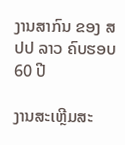ງານສາກົນ ຂອງ ສປປ ລາວ ຄົບຮອບ 60 ປີ

ງານສະເຫຼີມສະ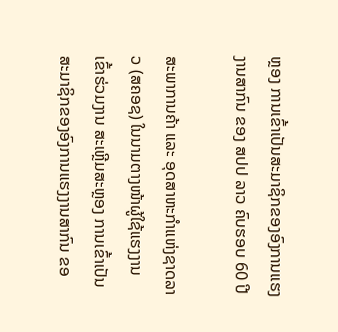ຫຼອງ ການເຂົ້າເປັນສະມາຊິກຂອງອົງການແຮງງານສາກົນ ຂອງ ສປປ ລາວ ຄົບຮອບ 60 ປີ

ສະພາການຄ້າ ແລະ ອຸດສາຫະກຳແຫ່ງຊາດລາວ (ສຄອຊ) ໃນນາມຕາງໜ້າຜູ້ໃຊ້ແຮງງານ ເຂົ້າຮ່ວມງານ ສະເຫຼີມສະຫຼອງ ການເຂົ້າເປັນສະມາຊິກຂອງອົງການແຮງງານສາກົນ ຂອ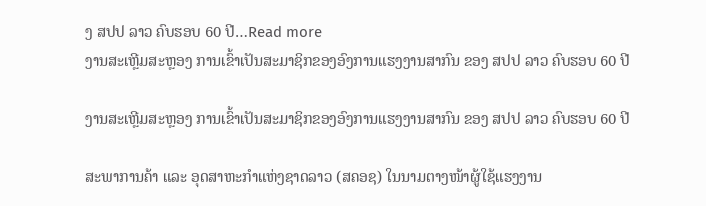ງ ສປປ ລາວ ຄົບຮອບ 60 ປີ…Read more
ງານສະເຫຼີມສະຫຼອງ ການເຂົ້າເປັນສະມາຊິກຂອງອົງການແຮງງານສາກົນ ຂອງ ສປປ ລາວ ຄົບຮອບ 60 ປີ

ງານສະເຫຼີມສະຫຼອງ ການເຂົ້າເປັນສະມາຊິກຂອງອົງການແຮງງານສາກົນ ຂອງ ສປປ ລາວ ຄົບຮອບ 60 ປີ

ສະພາການຄ້າ ແລະ ອຸດສາຫະກຳແຫ່ງຊາດລາວ (ສຄອຊ) ໃນນາມຕາງໜ້າຜູ້ໃຊ້ແຮງງານ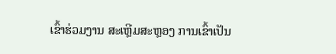ເຂົ້າຮ່ວມງານ ສະເຫຼີມສະຫຼອງ ການເຂົ້າເປັນ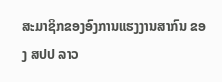ສະມາຊິກຂອງອົງການແຮງງານສາກົນ ຂອງ ສປປ ລາວ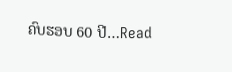ຄົບຮອບ 60 ປີ…Read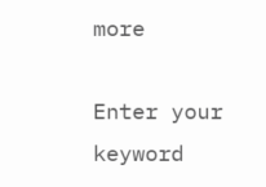more

Enter your keyword